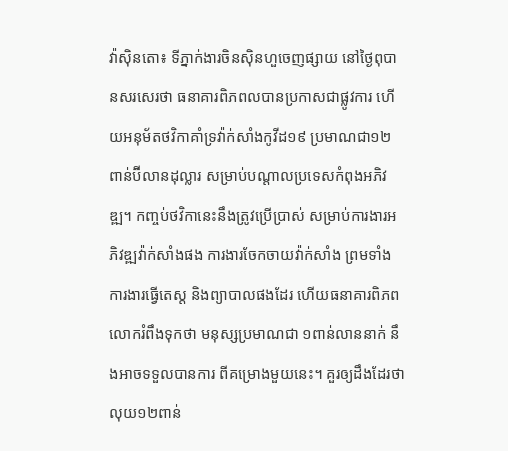វ៉ាស៊ិនតោ៖ ទីភ្នាក់ងារចិនស៊ិនហួចេញផ្សាយ នៅថ្ងៃពុបានសរសេរថា ធនាគារពិភពលបានប្រកាសជាផ្លូវការ ហើយអនុម័តថវិកាគាំទ្រវ៉ាក់សាំងកូវីដ១៩ ប្រមាណជា១២ពាន់ប៊ីលានដុល្លារ សម្រាប់បណ្តាលប្រទេសកំពុងអភិវឌ្ឍ។ កញ្ចប់ថវិកានេះនឹងត្រូវប្រើប្រាស់ សម្រាប់ការងារអភិវឌ្ឍវ៉ាក់សាំងផង ការងារចែកចាយវ៉ាក់សាំង ព្រមទាំងការងារធ្វើតេស្ត និងព្យាបាលផងដែរ ហើយធនាគារពិភពលោករំពឹងទុកថា មនុស្សប្រមាណជា ១ពាន់លាននាក់ នឹងអាចទទួលបានការ ពីគម្រោងមួយនេះ។ គួរឲ្យដឹងដែរថា លុយ១២ពាន់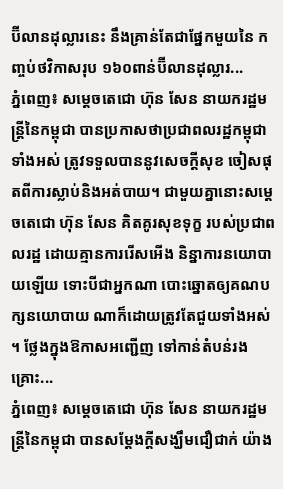ប៊ីលានដុល្លារនេះ នឹងគ្រាន់តែជាផ្នែកមួយនៃ កញ្ចប់ថវិកាសរុប ១៦០ពាន់ប៊ីលានដុល្លារ...
ភ្នំពេញ៖ សម្ដេចតេជោ ហ៊ុន សែន នាយករដ្ឋមន្រ្តីនៃកម្ពុជា បានប្រកាសថាប្រជាពលរដ្ឋកម្ពុជា ទាំងអស់ ត្រូវទទួលបាននូវសេចក្ដីសុខ ចៀសផុតពីការស្លាប់និងអត់បាយ។ ជាមួយគ្នានោះសម្ដេចតេជោ ហ៊ុន សែន គិតគូរសុខទុក្ខ របស់ប្រជាពលរដ្ឋ ដោយគ្មានការរើសអើង និន្នាការនយោបាយឡើយ ទោះបីជាអ្នកណា បោះឆ្នោតឲ្យគណបក្សនយោបាយ ណាក៏ដោយត្រូវតែជួយទាំងអស់ ។ ថ្លែងក្នុងឱកាសអញ្ជើញ ទៅកាន់តំបន់រងគ្រោះ...
ភ្នំពេញ៖ សម្ដេចតេជោ ហ៊ុន សែន នាយករដ្ឋមន្រ្តីនៃកម្ពុជា បានសម្ដែងក្ដីសង្ឃឹមជឿជាក់ យ៉ាង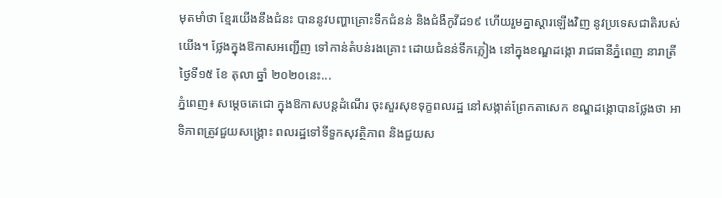មុតមាំថា ខ្មែរយើងនឹងជំនះ បាននូវបញ្ហាគ្រោះទឹកជំនន់ និងជំងឺកូវីដ១៩ ហើយរួមគ្នាស្ដារឡើងវិញ នូវប្រទេសជាតិរបស់យើង។ ថ្លែងក្នុងឱកាសអញ្ជើញ ទៅកាន់តំបន់រងគ្រោះ ដោយជំនន់ទឹកភ្លៀង នៅក្នុងខណ្ឌដង្កោ រាជធានីភ្នំពេញ នារាត្រីថ្ងៃទី១៥ ខែ តុលា ឆ្នាំ ២០២០នេះ...
ភ្នំពេញ៖ សម្តេចតេជោ ក្នុងឱកាសបន្តដំណើរ ចុះសួរសុខទុក្ខពលរដ្ឋ នៅសង្កាត់ព្រែកតាសេក ខណ្ឌដង្កោបានថ្លែងថា អាទិភាពត្រូវជួយសង្រ្គោះ ពលរដ្ឋទៅទីទួកសុវត្ថិភាព និងជួយស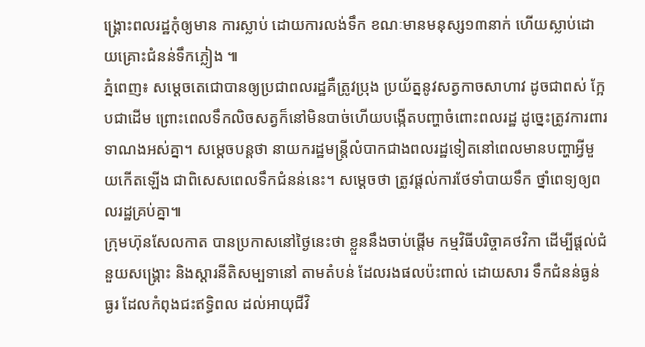ង្រ្គោះពលរដ្ឋកុំឲ្យមាន ការស្លាប់ ដោយការលង់ទឹក ខណៈមានមនុស្ស១៣នាក់ ហើយស្លាប់ដោយគ្រោះជំនន់ទឹកភ្លៀង ៕
ភ្នំពេញ៖ សម្តេចតេជោបានឲ្យប្រជាពលរដ្ឋគឺត្រូវប្រុង ប្រយ័ត្ននូវសត្វកាចសាហាវ ដូចជាពស់ ក្អែបជាដើម ព្រោះពេលទឹកលិចសត្វក៏នៅមិនបាច់ហើយបង្កើតបញ្ហាចំពោះពលរដ្ឋ ដូច្នេះត្រូវការពារទាណងអស់គ្នា។ សម្តេចបន្តថា នាយករដ្ឋមន្រ្តីលំបាកជាងពលរដ្ឋទៀតនៅពេលមានបញ្ហាអ្វីមួយកើតឡើង ជាពិសេសពេលទឹកជំនន់នេះ។ សម្តេចថា ត្រូវផ្តល់ការថែទាំបាយទឹក ថ្នាំពេទ្យឲ្យពលរដ្ឋគ្រប់គ្នា៕
ក្រុមហ៊ុនសែលកាត បានប្រកាសនៅថ្ងៃនេះថា ខ្លួននឹងចាប់ផ្តើម កម្មវិធីបរិច្ចាគថវិកា ដើម្បីផ្តល់ជំនួយសង្គ្រោះ និងស្តារនីតិសម្បទានៅ តាមតំបន់ ដែលរងផលប៉ះពាល់ ដោយសារ ទឹកជំនន់ធ្ងន់ធ្ងរ ដែលកំពុងជះឥទ្ធិពល ដល់អាយុជីវិ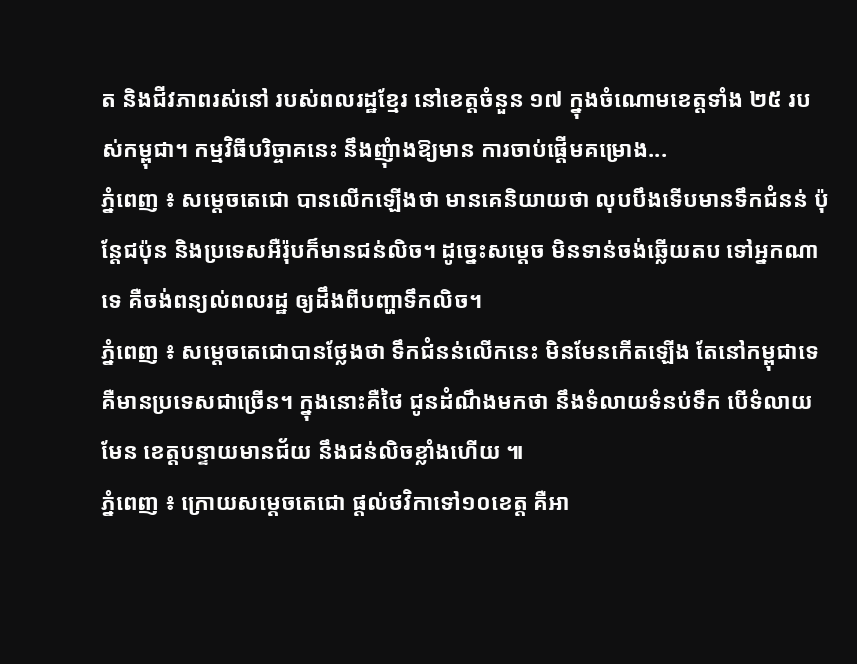ត និងជីវភាពរស់នៅ របស់ពលរដ្ឋខ្មែរ នៅខេត្តចំនួន ១៧ ក្នុងចំណោមខេត្តទាំង ២៥ របស់កម្ពុជា។ កម្មវិធីបរិច្ចាគនេះ នឹងញុំាងឱ្យមាន ការចាប់ផ្តើមគម្រោង...
ភ្នំពេញ ៖ សម្តេចតេជោ បានលើកឡើងថា មានគេនិយាយថា លុបបឹងទើបមានទឹកជំនន់ ប៉ុន្តែជប៉ុន និងប្រទេសអឺរ៉ុបក៏មានជន់លិច។ ដូច្នេះសម្តេច មិនទាន់ចង់ឆ្លើយតប ទៅអ្នកណាទេ គឺចង់ពន្យល់ពលរដ្ឋ ឲ្យដឹងពីបញ្ហាទឹកលិច។
ភ្នំពេញ ៖ សម្តេចតេជោបានថ្លែងថា ទឹកជំនន់លើកនេះ មិនមែនកើតឡើង តែនៅកម្ពុជាទេ គឺមានប្រទេសជាច្រើន។ ក្នុងនោះគឺថៃ ជូនដំណឹងមកថា នឹងទំលាយទំនប់ទឹក បើទំលាយមែន ខេត្តបន្ទាយមានជ័យ នឹងជន់លិចខ្លាំងហើយ ៕
ភ្នំពេញ ៖ ក្រោយសម្តេចតេជោ ផ្តល់ថវិកាទៅ១០ខេត្ត គឺអា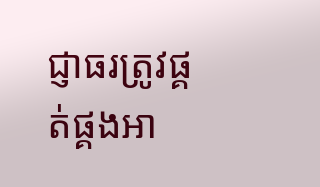ជ្ញាធរត្រូវផ្គត់ផ្គងអា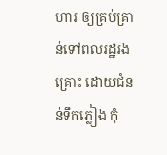ហារ ឲ្យគ្រប់គ្រាន់ទៅពលរដ្ឋរងគ្រោះ ដោយជំនន់ទឹកភ្លៀង កុំ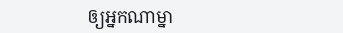ឲ្យអ្នកណាម្នា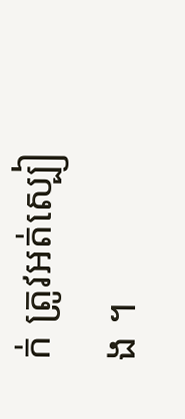ក់ ត្រូវអត់ស្បៀង ។